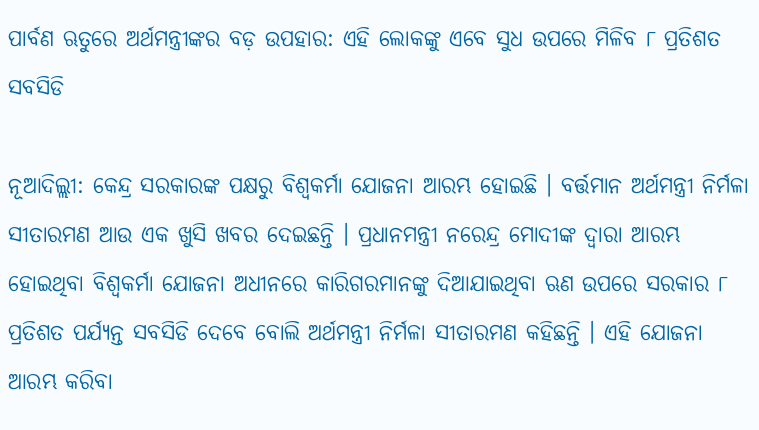ପାର୍ବଣ ଋତୁରେ ଅର୍ଥମନ୍ତ୍ରୀଙ୍କର ବଡ଼ ଉପହାର: ଏହି ଲୋକଙ୍କୁ ଏବେ ସୁଧ ଉପରେ ମିଳିବ ୮ ପ୍ରତିଶତ ସବସିଡି

ନୂଆଦିଲ୍ଲୀ: କେନ୍ଦ୍ର ସରକାରଙ୍କ ପକ୍ଷରୁ ବିଶ୍ୱକର୍ମା ଯୋଜନା ଆରମ୍ଭ ହୋଇଛି । ବର୍ତ୍ତମାନ ଅର୍ଥମନ୍ତ୍ରୀ ନିର୍ମଳା ସୀତାରମଣ ଆଉ ଏକ ଖୁସି ଖବର ଦେଇଛନ୍ତି । ପ୍ରଧାନମନ୍ତ୍ରୀ ନରେନ୍ଦ୍ର ମୋଦୀଙ୍କ ଦ୍ୱାରା ଆରମ୍ଭ ହୋଇଥିବା ବିଶ୍ୱକର୍ମା ଯୋଜନା ଅଧୀନରେ କାରିଗରମାନଙ୍କୁ ଦିଆଯାଇଥିବା ଋଣ ଉପରେ ସରକାର ୮ ପ୍ରତିଶତ ପର୍ଯ୍ୟନ୍ତ ସବସିଡି ଦେବେ ବୋଲି ଅର୍ଥମନ୍ତ୍ରୀ ନିର୍ମଳା ସୀତାରମଣ କହିଛନ୍ତି । ଏହି ଯୋଜନା ଆରମ୍ଭ କରିବା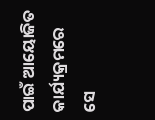ପାଇଁ ଆୟୋଜିତ କାର୍ଯ୍ୟକ୍ରମରେ ସେ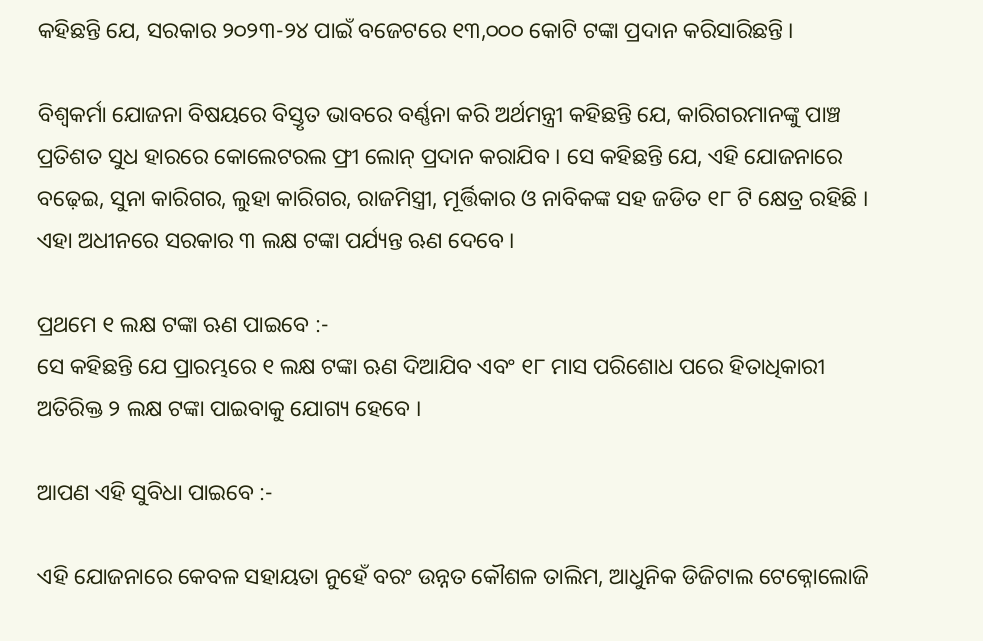କହିଛନ୍ତି ଯେ, ସରକାର ୨୦୨୩-୨୪ ପାଇଁ ବଜେଟରେ ୧୩,୦୦୦ କୋଟି ଟଙ୍କା ପ୍ରଦାନ କରିସାରିଛନ୍ତି ।

ବିଶ୍ୱକର୍ମା ଯୋଜନା ବିଷୟରେ ବିସ୍ତୃତ ଭାବରେ ବର୍ଣ୍ଣନା କରି ଅର୍ଥମନ୍ତ୍ରୀ କହିଛନ୍ତି ଯେ, କାରିଗରମାନଙ୍କୁ ପାଞ୍ଚ ପ୍ରତିଶତ ସୁଧ ହାରରେ କୋଲେଟରଲ ଫ୍ରୀ ଲୋନ୍ ପ୍ରଦାନ କରାଯିବ । ସେ କହିଛନ୍ତି ଯେ, ଏହି ଯୋଜନାରେ ବଢ଼େଇ, ସୁନା କାରିଗର, ଲୁହା କାରିଗର, ରାଜମିସ୍ତ୍ରୀ, ମୂର୍ତ୍ତିକାର ଓ ନାବିକଙ୍କ ସହ ଜଡିତ ୧୮ ଟି କ୍ଷେତ୍ର ରହିଛି । ଏହା ଅଧୀନରେ ସରକାର ୩ ଲକ୍ଷ ଟଙ୍କା ପର୍ଯ୍ୟନ୍ତ ଋଣ ଦେବେ ।

ପ୍ରଥମେ ୧ ଲକ୍ଷ ଟଙ୍କା ଋଣ ପାଇବେ :-
ସେ କହିଛନ୍ତି ଯେ ପ୍ରାରମ୍ଭରେ ୧ ଲକ୍ଷ ଟଙ୍କା ଋଣ ଦିଆଯିବ ଏବଂ ୧୮ ମାସ ପରିଶୋଧ ପରେ ହିତାଧିକାରୀ ଅତିରିକ୍ତ ୨ ଲକ୍ଷ ଟଙ୍କା ପାଇବାକୁ ଯୋଗ୍ୟ ହେବେ ।

ଆପଣ ଏହି ସୁବିଧା ପାଇବେ :-

ଏହି ଯୋଜନାରେ କେବଳ ସହାୟତା ନୁହେଁ ବରଂ ଉନ୍ନତ କୌଶଳ ତାଲିମ, ଆଧୁନିକ ଡିଜିଟାଲ ଟେକ୍ନୋଲୋଜି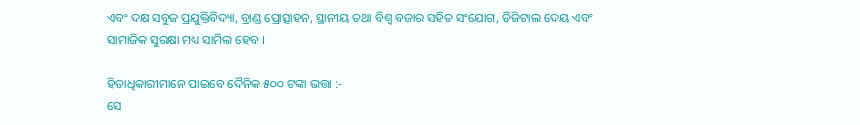ଏବଂ ଦକ୍ଷ ସବୁଜ ପ୍ରଯୁକ୍ତିବିଦ୍ୟା, ବ୍ରାଣ୍ଡ ପ୍ରୋତ୍ସାହନ, ସ୍ଥାନୀୟ ତଥା ବିଶ୍ୱ ବଜାର ସହିତ ସଂଯୋଗ, ଡିଜିଟାଲ ଦେୟ ଏବଂ ସାମାଜିକ ସୁରକ୍ଷା ମଧ୍ୟ ସାମିଲ ହେବ ।

ହିତାଧିକାରୀମାନେ ପାଇବେ ଦୈନିକ ୫୦୦ ଟଙ୍କା ଭତ୍ତା :-
ସେ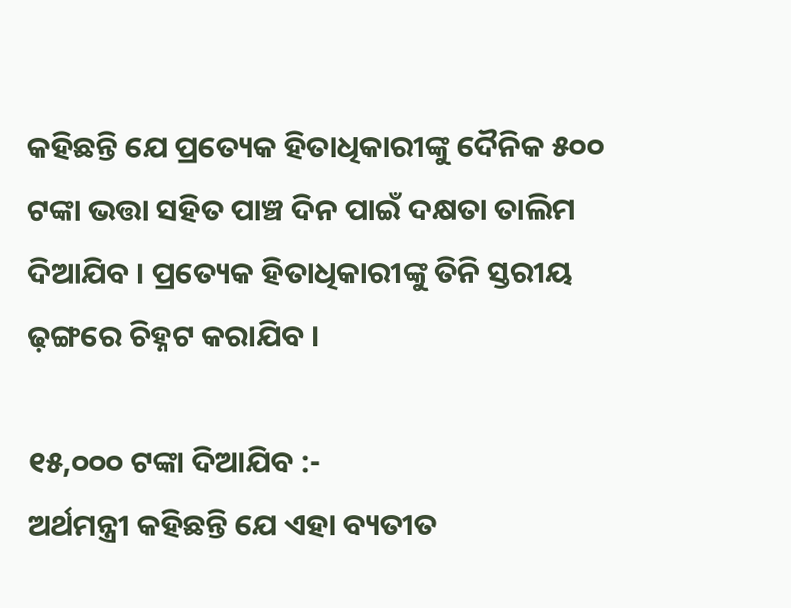କହିଛନ୍ତି ଯେ ପ୍ରତ୍ୟେକ ହିତାଧିକାରୀଙ୍କୁ ଦୈନିକ ୫୦୦ ଟଙ୍କା ଭତ୍ତା ସହିତ ପାଞ୍ଚ ଦିନ ପାଇଁ ଦକ୍ଷତା ତାଲିମ ଦିଆଯିବ । ପ୍ରତ୍ୟେକ ହିତାଧିକାରୀଙ୍କୁ ତିନି ସ୍ତରୀୟ ଢ଼ଙ୍ଗରେ ଚିହ୍ନଟ କରାଯିବ ।

୧୫,୦୦୦ ଟଙ୍କା ଦିଆଯିବ :-
ଅର୍ଥମନ୍ତ୍ରୀ କହିଛନ୍ତି ଯେ ଏହା ବ୍ୟତୀତ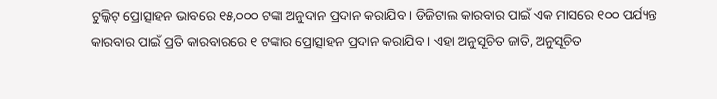ଟୁଲ୍କିଟ୍ ପ୍ରୋତ୍ସାହନ ଭାବରେ ୧୫,୦୦୦ ଟଙ୍କା ଅନୁଦାନ ପ୍ରଦାନ କରାଯିବ । ଡିଜିଟାଲ କାରବାର ପାଇଁ ଏକ ମାସରେ ୧୦୦ ପର୍ଯ୍ୟନ୍ତ କାରବାର ପାଇଁ ପ୍ରତି କାରବାରରେ ୧ ଟଙ୍କାର ପ୍ରୋତ୍ସାହନ ପ୍ରଦାନ କରାଯିବ । ଏହା ଅନୁସୂଚିତ ଜାତି, ଅନୁସୂଚିତ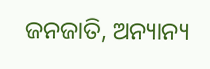ଜନଜାତି, ଅନ୍ୟାନ୍ୟ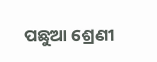ପଛୁଆ ଶ୍ରେଣୀ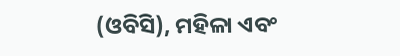(ଓବିସି), ମହିଳା ଏବଂ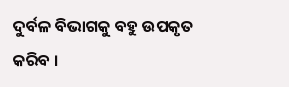ଦୁର୍ବଳ ବିଭାଗକୁ ବହୁ ଉପକୃତ କରିବ ।